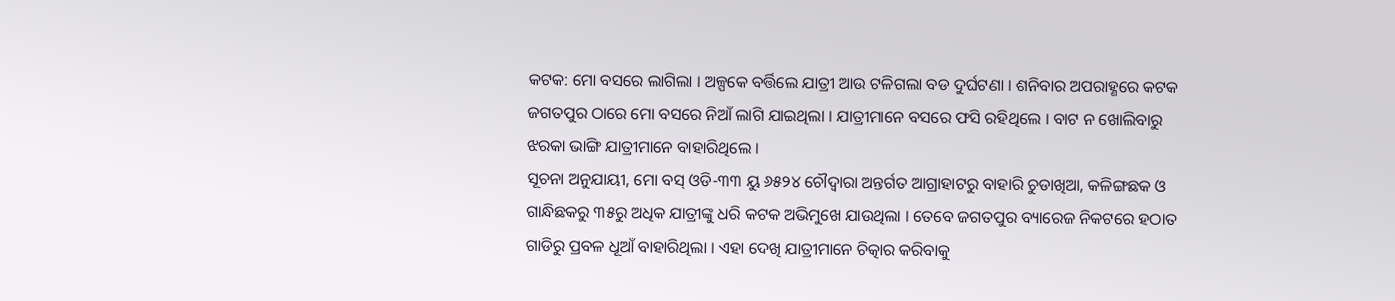କଟକ: ମୋ ବସରେ ଲାଗିଲା । ଅଳ୍ପକେ ବର୍ତ୍ତିଲେ ଯାତ୍ରୀ ଆଉ ଟଳିଗଲା ବଡ ଦୁର୍ଘଟଣା । ଶନିବାର ଅପରାହ୍ଣରେ କଟକ ଜଗତପୁର ଠାରେ ମୋ ବସରେ ନିଆଁ ଲାଗି ଯାଇଥିଲା । ଯାତ୍ରୀମାନେ ବସରେ ଫସି ରହିଥିଲେ । ବାଟ ନ ଖୋଲିବାରୁ ଝରକା ଭାଙ୍ଗି ଯାତ୍ରୀମାନେ ବାହାରିଥିଲେ ।
ସୂଚନା ଅନୁଯାୟୀ, ମୋ ବସ୍ ଓଡି-୩୩ ୟୁ ୬୫୨୪ ଚୌଦ୍ୱାରା ଅନ୍ତର୍ଗତ ଆଗ୍ରାହାଟରୁ ବାହାରି ଚୁଡାଖିଆ, କଳିଙ୍ଗଛକ ଓ ଗାନ୍ଧିଛକରୁ ୩୫ରୁ ଅଧିକ ଯାତ୍ରୀଙ୍କୁ ଧରି କଟକ ଅଭିମୁଖେ ଯାଉଥିଲା । ତେବେ ଜଗତପୁର ବ୍ୟାରେଜ ନିକଟରେ ହଠାତ ଗାଡିରୁ ପ୍ରବଳ ଧୂଆଁ ବାହାରିଥିଲା । ଏହା ଦେଖି ଯାତ୍ରୀମାନେ ଚିତ୍କାର କରିବାକୁ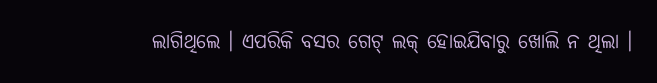ଲାଗିଥିଲେ । ଏପରିକି ବସର ଗେଟ୍ ଲକ୍ ହୋଇଯିବାରୁ ଖୋଲି ନ ଥିଲା ।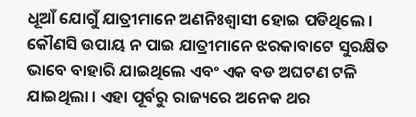ଧୂଆଁ ଯୋଗୁଁ ଯାତ୍ରୀମାନେ ଅଣନିଃଶ୍ୱାସୀ ହୋଇ ପଡିଥିଲେ । କୌଣସି ଉପାୟ ନ ପାଇ ଯାତ୍ରୀମାନେ ଝରକାବାଟେ ସୁରକ୍ଷିତ ଭାବେ ବାହାରି ଯାଇଥିଲେ ଏବଂ ଏକ ବଡ ଅଘଟଣ ଟଳି ଯାଇଥିଲା । ଏହା ପୂର୍ବରୁ ରାଜ୍ୟରେ ଅନେକ ଥର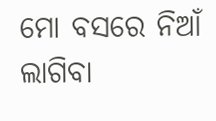ମୋ ବସରେ ନିଆଁ ଲାଗିବା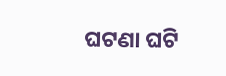ଘଟଣା ଘଟି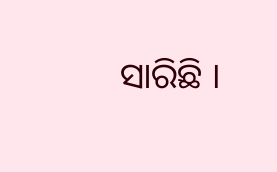ସାରିଛି ।